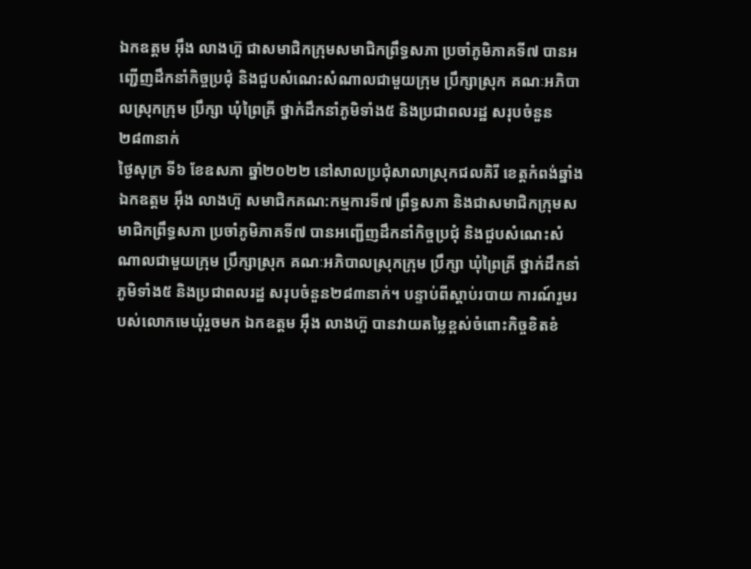ឯកឧត្តម អ៊ឹង លាងហ៊ួ ជាសមាជិកក្រុមសមាជិកព្រឹទ្ធសភា ប្រចាំភូមិភាគទី៧ បានអញ្ជើញដឹកនាំកិច្ចប្រជុំ និងជួបសំណេះសំណាលជាមួយក្រុម ប្រឹក្សាស្រុក គណៈអភិបាលស្រុកក្រុម ប្រឹក្សា ឃុំព្រៃគ្រី ថ្នាក់ដឹកនាំភូមិទាំង៥ និងប្រជាពលរដ្ឋ សរុបចំនួន២៨៣នាក់
ថ្ងៃសុក្រ ទី៦ ខែឧសភា ឆ្នាំ២០២២ នៅសាលប្រជុំសាលាស្រុកជលគិរី ខេត្តកំពង់ឆ្នាំង ឯកឧត្តម អ៊ឹង លាងហ៊ួ សមាជិកគណ:កម្មការទី៧ ព្រឹទ្ធសភា និងជាសមាជិកក្រុមសមាជិកព្រឹទ្ធសភា ប្រចាំភូមិភាគទី៧ បានអញ្ជើញដឹកនាំកិច្ចប្រជុំ និងជួបសំណេះសំណាលជាមួយក្រុម ប្រឹក្សាស្រុក គណៈអភិបាលស្រុកក្រុម ប្រឹក្សា ឃុំព្រៃគ្រី ថ្នាក់ដឹកនាំភូមិទាំង៥ និងប្រជាពលរដ្ឋ សរុបចំនួន២៨៣នាក់។ បន្ទាប់ពីស្ដាប់របាយ ការណ៍រួមរបស់លោកមេឃុំរួចមក ឯកឧត្តម អ៊ឹង លាងហ៊ួ បានវាយតម្លៃខ្ពស់ចំពោះកិច្ចខិតខំ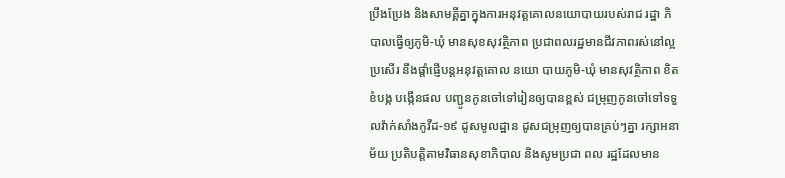ប្រឹងប្រែង និងសាមគ្គីគ្នាក្នុងការអនុវត្តគោលនយោបាយរបស់រាជ រដ្ឋា ភិ បាលធ្វើឲ្យភូមិ-ឃុំ មានសុខសុវត្ថិភាព ប្រជាពលរដ្ឋមានជីវភាពរស់នៅល្អប្រសើរ នឹងផ្ដាំផ្ញើបន្តអនុវត្តគោល នយោ បាយភូមិ-ឃុំ មានសុវត្ថិភាព ខិតខំបង្ក បង្កើនផល បញ្ជូនកូនចៅទៅរៀនឲ្យបានខ្ពស់ ជម្រុញកូនចៅទៅទទួលវ៉ាក់សាំងកូវីដ-១៩ ដូសមូលដ្ឋាន ដូសជម្រុញឲ្យបានគ្រប់ៗគ្នា រក្សាអនាម័យ ប្រតិបត្តិតាមវិធានសុខាភិបាល និងសូមប្រជា ពល រដ្ឋដែលមាន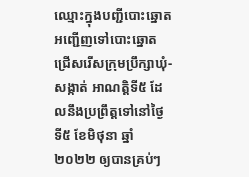ឈ្មោះក្នុងបញ្ជីបោះឆ្នោតអញ្ជើញទៅបោះឆ្នោតជ្រើសរើសក្រុមប្រឹក្សាឃុំ-សង្កាត់ អាណត្តិទី៥ ដែលនឹងប្រព្រឹត្តទៅនៅថ្ងៃទី៥ ខែមិថុនា ឆ្នាំ២០២២ ឲ្យបានគ្រប់ៗ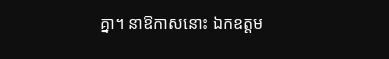គ្នា។ នាឱកាសនោះ ឯកឧត្តម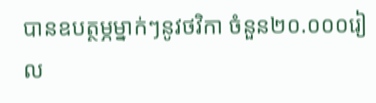បានឧបត្ថម្ភម្នាក់ៗនូវថវិកា ចំនួន២០.០០០រៀល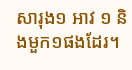សារុង១ អាវ ១ និងមួក១ផងដែរ។